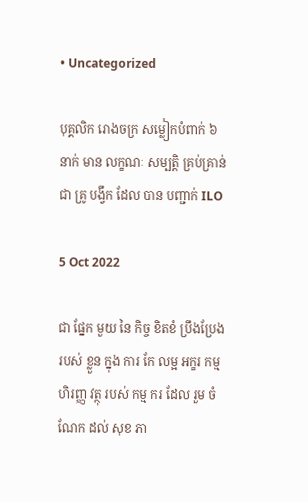• Uncategorized

បុគ្គលិក រោងចក្រ សម្លៀកបំពាក់ ៦ នាក់ មាន លក្ខណៈ សម្បត្តិ គ្រប់គ្រាន់ ជា គ្រូ បង្វឹក ដែល បាន បញ្ជាក់ ILO

5 Oct 2022

ជា ផ្នែក មួយ នៃ កិច្ច ខិតខំ ប្រឹងប្រែង របស់ ខ្លួន ក្នុង ការ កែ លម្អ អក្ខរ កម្ម ហិរញ្ញ វត្ថុ របស់ កម្ម ករ ដែល រួម ចំណែក ដល់ សុខ ភា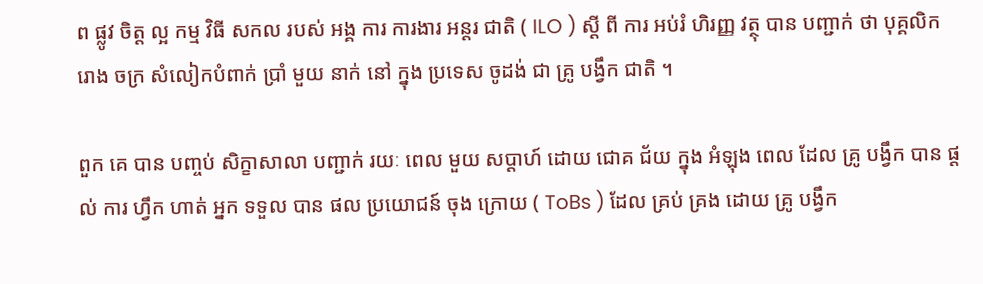ព ផ្លូវ ចិត្ត ល្អ កម្ម វិធី សកល របស់ អង្គ ការ ការងារ អន្តរ ជាតិ ( ILO ) ស្តី ពី ការ អប់រំ ហិរញ្ញ វត្ថុ បាន បញ្ជាក់ ថា បុគ្គលិក រោង ចក្រ សំលៀកបំពាក់ ប្រាំ មួយ នាក់ នៅ ក្នុង ប្រទេស ចូដង់ ជា គ្រូ បង្វឹក ជាតិ ។

ពួក គេ បាន បញ្ចប់ សិក្ខាសាលា បញ្ជាក់ រយៈ ពេល មួយ សប្តាហ៍ ដោយ ជោគ ជ័យ ក្នុង អំឡុង ពេល ដែល គ្រូ បង្វឹក បាន ផ្តល់ ការ ហ្វឹក ហាត់ អ្នក ទទួល បាន ផល ប្រយោជន៍ ចុង ក្រោយ ( ToBs ) ដែល គ្រប់ គ្រង ដោយ គ្រូ បង្វឹក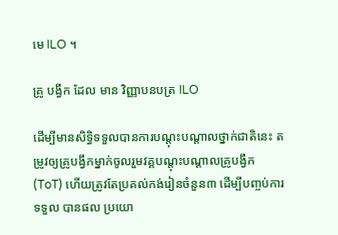មេ ILO ។

គ្រូ បង្វឹក ដែល មាន វិញ្ញាបនបត្រ ILO

ដើម្បីមានសិទ្ធិទទួលបានការបណ្តុះបណ្តាលថ្នាក់ជាតិនេះ តម្រូវឲ្យគ្រូបង្វឹកម្នាក់ចូលរួមវគ្គបណ្តុះបណ្តាលគ្រូបង្វឹក (ToT) ហើយត្រូវតែប្រគល់កង់រៀនចំនួន៣ ដើម្បីបញ្ចប់ការទទួល បានផល ប្រយោ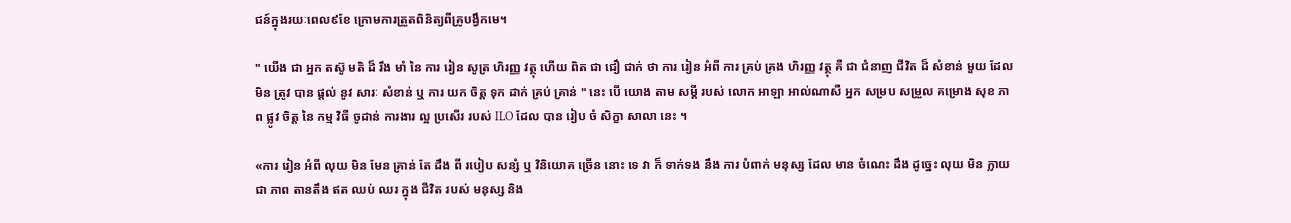ជន៍ក្នុងរយៈពេល៩ខែ ក្រោមការត្រួតពិនិត្យពីគ្រូបង្វឹកមេ។

" យើង ជា អ្នក តស៊ូ មតិ ដ៏ រឹង មាំ នៃ ការ រៀន សូត្រ ហិរញ្ញ វត្ថុ ហើយ ពិត ជា ជឿ ជាក់ ថា ការ រៀន អំពី ការ គ្រប់ គ្រង ហិរញ្ញ វត្ថុ គឺ ជា ជំនាញ ជីវិត ដ៏ សំខាន់ មួយ ដែល មិន ត្រូវ បាន ផ្តល់ នូវ សារៈ សំខាន់ ឬ ការ យក ចិត្ត ទុក ដាក់ គ្រប់ គ្រាន់ " នេះ បើ យោង តាម សម្តី របស់ លោក អាឡា អាល់ណាសឺ អ្នក សម្រប សម្រួល គម្រោង សុខ ភាព ផ្លូវ ចិត្ត នៃ កម្ម វិធី ចូដាន់ ការងារ ល្អ ប្រសើរ របស់ ILO ដែល បាន រៀប ចំ សិក្ខា សាលា នេះ ។

«ការ រៀន អំពី លុយ មិន មែន គ្រាន់ តែ ដឹង ពី របៀប សន្សំ ឬ វិនិយោគ ច្រើន នោះ ទេ វា ក៏ ទាក់ទង នឹង ការ បំពាក់ មនុស្ស ដែល មាន ចំណេះ ដឹង ដូច្នេះ លុយ មិន ក្លាយ ជា ភាព តានតឹង ឥត ឈប់ ឈរ ក្នុង ជីវិត របស់ មនុស្ស និង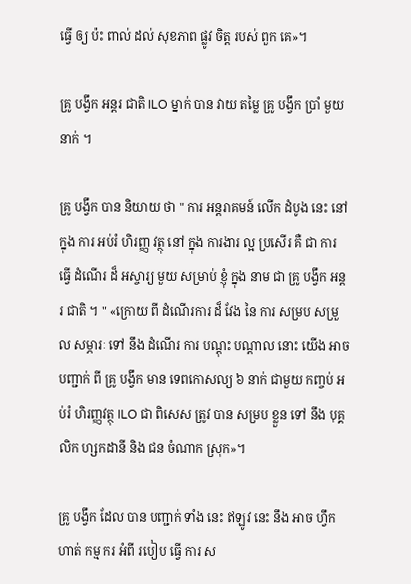ធ្វើ ឲ្យ ប៉ះ ពាល់ ដល់ សុខភាព ផ្លូវ ចិត្ត របស់ ពួក គេ»។

គ្រូ បង្វឹក អន្តរ ជាតិ ILO ម្នាក់ បាន វាយ តម្លៃ គ្រូ បង្វឹក ប្រាំ មួយ នាក់ ។

គ្រូ បង្វឹក បាន និយាយ ថា " ការ អន្តរាគមន៍ លើក ដំបូង នេះ នៅ ក្នុង ការ អប់រំ ហិរញ្ញ វត្ថុ នៅ ក្នុង ការងារ ល្អ ប្រសើរ គឺ ជា ការ ធ្វើ ដំណើរ ដ៏ អស្ចារ្យ មួយ សម្រាប់ ខ្ញុំ ក្នុង នាម ជា គ្រូ បង្វឹក អន្តរ ជាតិ ។ " «ក្រោយ ពី ដំណើរការ ដ៏ វែង នៃ ការ សម្រប សម្រួល សម្ភារៈ ទៅ នឹង ដំណើរ ការ បណ្តុះ បណ្តាល នោះ យើង អាច បញ្ជាក់ ពី គ្រូ បង្វឹក មាន ទេពកោសល្យ ៦ នាក់ ជាមួយ កញ្ចប់ អប់រំ ហិរញ្ញវត្ថុ ILO ជា ពិសេស ត្រូវ បាន សម្រប ខ្លួន ទៅ នឹង បុគ្គលិក ហ្សកដានី និង ជន ចំណាក ស្រុក»។

គ្រូ បង្វឹក ដែល បាន បញ្ជាក់ ទាំង នេះ ឥឡូវ នេះ នឹង អាច ហ្វឹក ហាត់ កម្ម ករ អំពី របៀប ធ្វើ ការ ស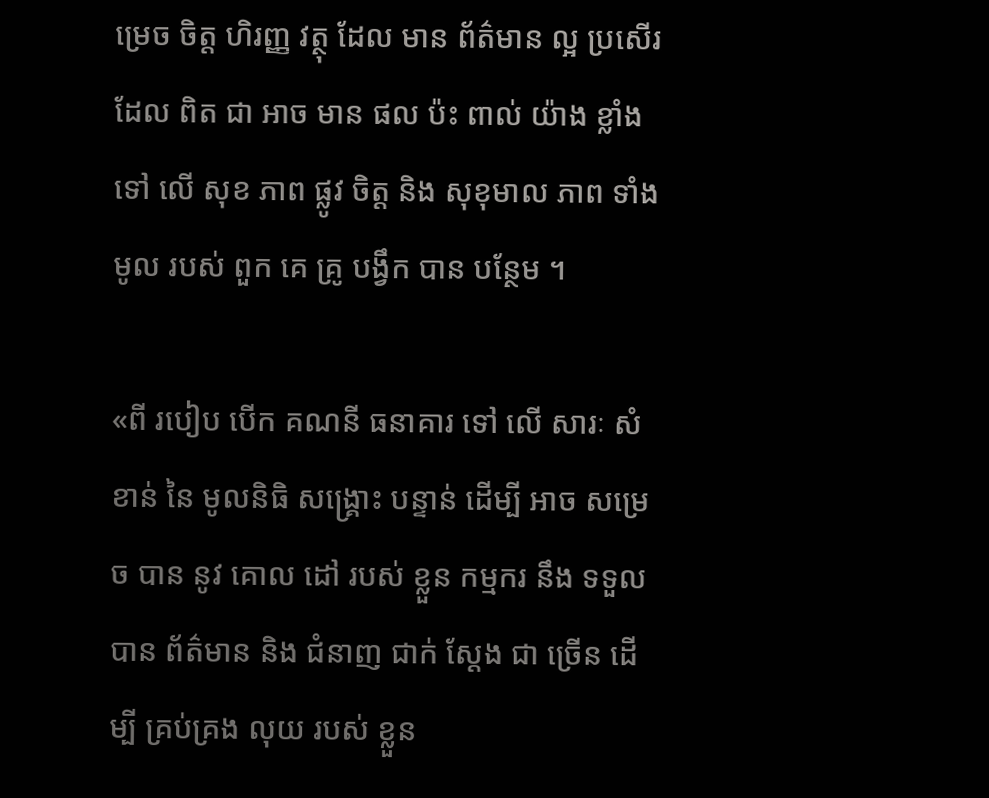ម្រេច ចិត្ត ហិរញ្ញ វត្ថុ ដែល មាន ព័ត៌មាន ល្អ ប្រសើរ ដែល ពិត ជា អាច មាន ផល ប៉ះ ពាល់ យ៉ាង ខ្លាំង ទៅ លើ សុខ ភាព ផ្លូវ ចិត្ត និង សុខុមាល ភាព ទាំង មូល របស់ ពួក គេ គ្រូ បង្វឹក បាន បន្ថែម ។

«ពី របៀប បើក គណនី ធនាគារ ទៅ លើ សារៈ សំខាន់ នៃ មូលនិធិ សង្គ្រោះ បន្ទាន់ ដើម្បី អាច សម្រេច បាន នូវ គោល ដៅ របស់ ខ្លួន កម្មករ នឹង ទទួល បាន ព័ត៌មាន និង ជំនាញ ជាក់ ស្តែង ជា ច្រើន ដើម្បី គ្រប់គ្រង លុយ របស់ ខ្លួន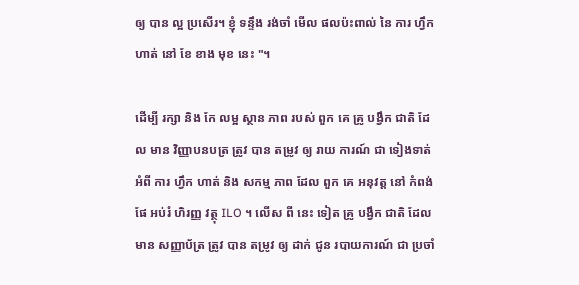ឲ្យ បាន ល្អ ប្រសើរ។ ខ្ញុំ ទន្ទឹង រង់ចាំ មើល ផលប៉ះពាល់ នៃ ការ ហ្វឹកហាត់ នៅ ខែ ខាង មុខ នេះ "។

ដើម្បី រក្សា និង កែ លម្អ ស្ថាន ភាព របស់ ពួក គេ គ្រូ បង្វឹក ជាតិ ដែល មាន វិញ្ញាបនបត្រ ត្រូវ បាន តម្រូវ ឲ្យ រាយ ការណ៍ ជា ទៀងទាត់ អំពី ការ ហ្វឹក ហាត់ និង សកម្ម ភាព ដែល ពួក គេ អនុវត្ត នៅ កំពង់ ផែ អប់រំ ហិរញ្ញ វត្ថុ ILO ។ លើស ពី នេះ ទៀត គ្រូ បង្វឹក ជាតិ ដែល មាន សញ្ញាប័ត្រ ត្រូវ បាន តម្រូវ ឲ្យ ដាក់ ជូន របាយការណ៍ ជា ប្រចាំ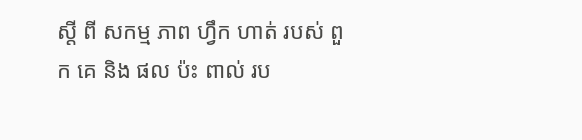ស្តី ពី សកម្ម ភាព ហ្វឹក ហាត់ របស់ ពួក គេ និង ផល ប៉ះ ពាល់ រប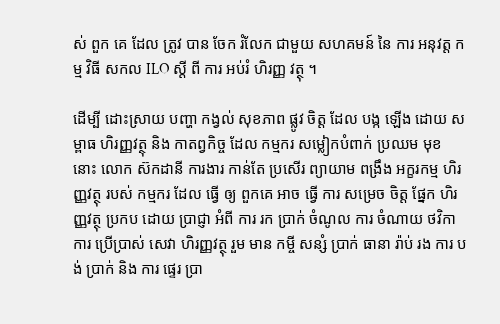ស់ ពួក គេ ដែល ត្រូវ បាន ចែក រំលែក ជាមួយ សហគមន៍ នៃ ការ អនុវត្ត កម្ម វិធី សកល ILO ស្តី ពី ការ អប់រំ ហិរញ្ញ វត្ថុ ។

ដើម្បី ដោះស្រាយ បញ្ហា កង្វល់ សុខភាព ផ្លូវ ចិត្ត ដែល បង្ក ឡើង ដោយ សម្ពាធ ហិរញ្ញវត្ថុ និង កាតព្វកិច្ច ដែល កម្មករ សម្លៀកបំពាក់ ប្រឈម មុខ នោះ លោក ស៊កដានី ការងារ កាន់តែ ប្រសើរ ព្យាយាម ពង្រឹង អក្ខរកម្ម ហិរញ្ញវត្ថុ របស់ កម្មករ ដែល ធ្វើ ឲ្យ ពួកគេ អាច ធ្វើ ការ សម្រេច ចិត្ត ផ្នែក ហិរញ្ញវត្ថុ ប្រកប ដោយ ប្រាជ្ញា អំពី ការ រក ប្រាក់ ចំណូល ការ ចំណាយ ថវិកា ការ ប្រើប្រាស់ សេវា ហិរញ្ញវត្ថុ រួម មាន កម្ចី សន្សំ ប្រាក់ ធានា រ៉ាប់ រង ការ បង់ ប្រាក់ និង ការ ផ្ទេរ ប្រា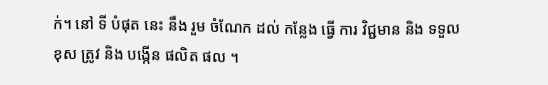ក់។ នៅ ទី បំផុត នេះ នឹង រួម ចំណែក ដល់ កន្លែង ធ្វើ ការ វិជ្ជមាន និង ទទួល ខុស ត្រូវ និង បង្កើន ផលិត ផល ។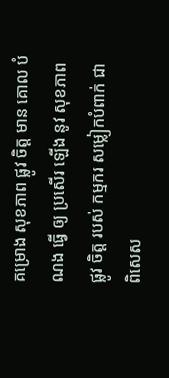គម្រោង សុខភាព ផ្លូវ ចិត្ត មាន គោល បំណង ធ្វើ ឲ្យ ប្រសើរ ឡើង នូវ សុខភាព ផ្លូវ ចិត្ត របស់ កម្មករ សម្លៀកបំពាក់ ជា ពិសេស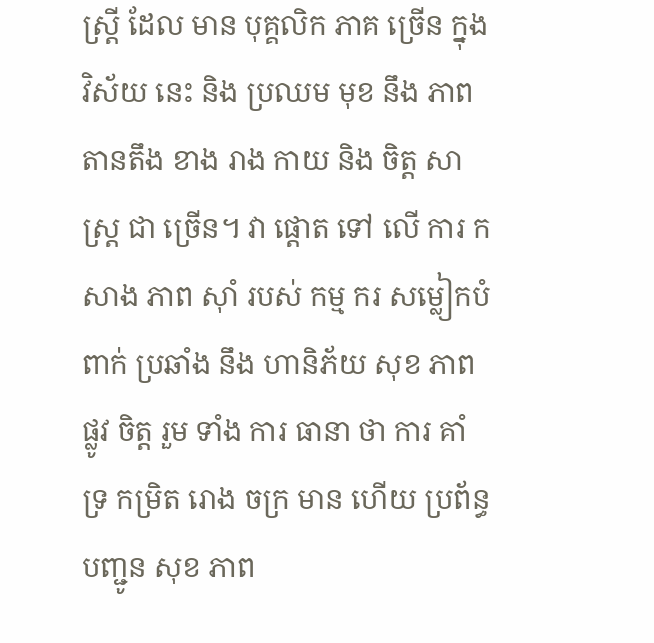ស្ត្រី ដែល មាន បុគ្គលិក ភាគ ច្រើន ក្នុង វិស័យ នេះ និង ប្រឈម មុខ នឹង ភាព តានតឹង ខាង រាង កាយ និង ចិត្ត សាស្ត្រ ជា ច្រើន។ វា ផ្តោត ទៅ លើ ការ កសាង ភាព ស៊ាំ របស់ កម្ម ករ សម្លៀកបំពាក់ ប្រឆាំង នឹង ហានិភ័យ សុខ ភាព ផ្លូវ ចិត្ត រួម ទាំង ការ ធានា ថា ការ គាំទ្រ កម្រិត រោង ចក្រ មាន ហើយ ប្រព័ន្ធ បញ្ជូន សុខ ភាព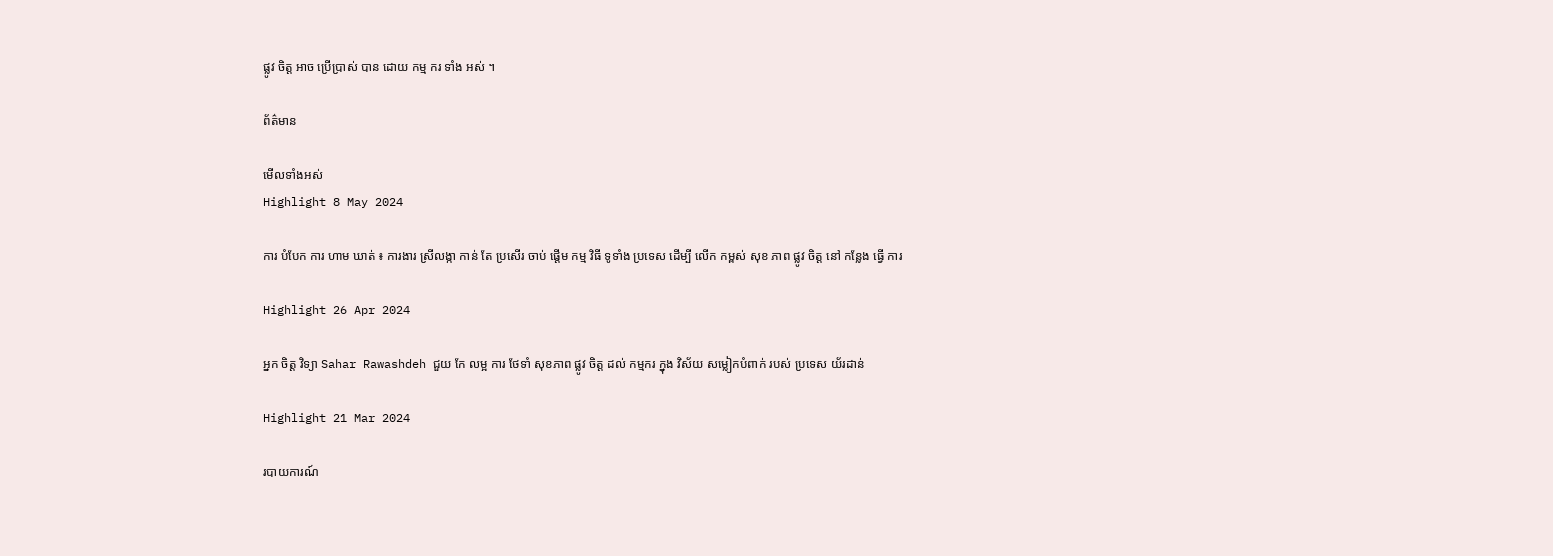ផ្លូវ ចិត្ត អាច ប្រើប្រាស់ បាន ដោយ កម្ម ករ ទាំង អស់ ។

ព័ត៌មាន

មើលទាំងអស់
Highlight 8 May 2024

ការ បំបែក ការ ហាម ឃាត់ ៖ ការងារ ស្រីលង្កា កាន់ តែ ប្រសើរ ចាប់ ផ្តើម កម្ម វិធី ទូទាំង ប្រទេស ដើម្បី លើក កម្ពស់ សុខ ភាព ផ្លូវ ចិត្ត នៅ កន្លែង ធ្វើ ការ

Highlight 26 Apr 2024

អ្នក ចិត្ត វិទ្យា Sahar Rawashdeh ជួយ កែ លម្អ ការ ថែទាំ សុខភាព ផ្លូវ ចិត្ត ដល់ កម្មករ ក្នុង វិស័យ សម្លៀកបំពាក់ របស់ ប្រទេស យ័រដាន់

Highlight 21 Mar 2024

របាយការណ៍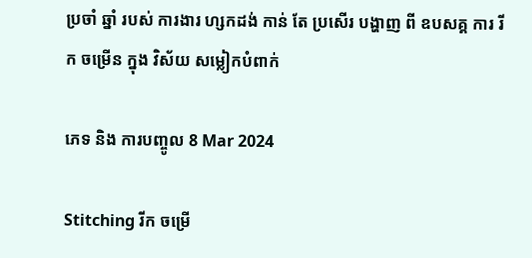ប្រចាំ ឆ្នាំ របស់ ការងារ ហ្សកដង់ កាន់ តែ ប្រសើរ បង្ហាញ ពី ឧបសគ្គ ការ រីក ចម្រើន ក្នុង វិស័យ សម្លៀកបំពាក់

ភេទ និង ការបញ្ចូល 8 Mar 2024

Stitching រីក ចម្រើ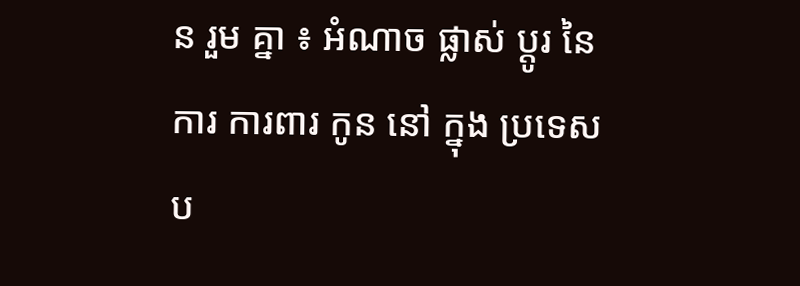ន រួម គ្នា ៖ អំណាច ផ្លាស់ ប្តូរ នៃ ការ ការពារ កូន នៅ ក្នុង ប្រទេស ប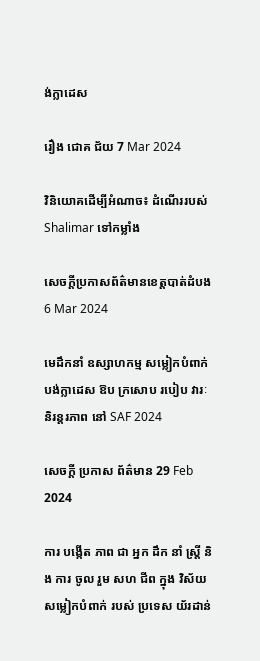ង់ក្លាដេស

រឿង ជោគ ជ័យ 7 Mar 2024

វិនិយោគដើម្បីអំណាច៖ ដំណើររបស់ Shalimar ទៅកម្លាំង

សេចក្តីប្រកាសព័ត៌មានខេត្តបាត់ដំបង6 Mar 2024

មេដឹកនាំ ឧស្សាហកម្ម សម្លៀកបំពាក់ បង់ក្លាដេស ឱប ក្រសោប របៀប វារៈ និរន្តរភាព នៅ SAF 2024

សេចក្ដី ប្រកាស ព័ត៌មាន 29 Feb 2024

ការ បង្កើត ភាព ជា អ្នក ដឹក នាំ ស្ត្រី និង ការ ចូល រួម សហ ជីព ក្នុង វិស័យ សម្លៀកបំពាក់ របស់ ប្រទេស យ័រដាន់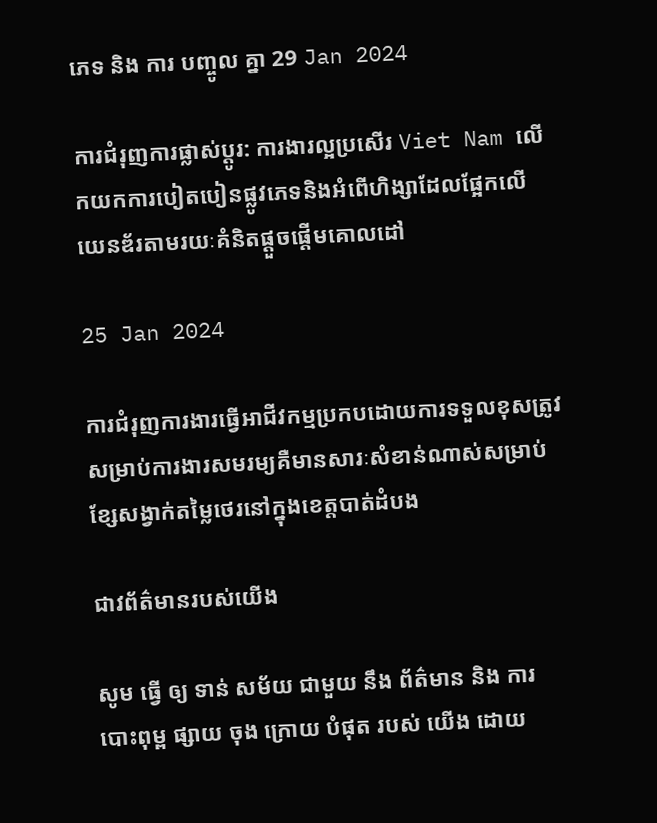ភេទ និង ការ បញ្ចូល គ្នា 29 Jan 2024

ការជំរុញការផ្លាស់ប្តូរ: ការងារល្អប្រសើរ Viet Nam លើកយកការបៀតបៀនផ្លូវភេទនិងអំពើហិង្សាដែលផ្អែកលើយេនឌ័រតាមរយៈគំនិតផ្តួចផ្តើមគោលដៅ

25 Jan 2024

ការជំរុញការងារធ្វើអាជីវកម្មប្រកបដោយការទទួលខុសត្រូវសម្រាប់ការងារសមរម្យគឺមានសារៈសំខាន់ណាស់សម្រាប់ខ្សែសង្វាក់តម្លៃថេរនៅក្នុងខេត្តបាត់ដំបង

ជាវព័ត៌មានរបស់យើង

សូម ធ្វើ ឲ្យ ទាន់ សម័យ ជាមួយ នឹង ព័ត៌មាន និង ការ បោះពុម្ព ផ្សាយ ចុង ក្រោយ បំផុត របស់ យើង ដោយ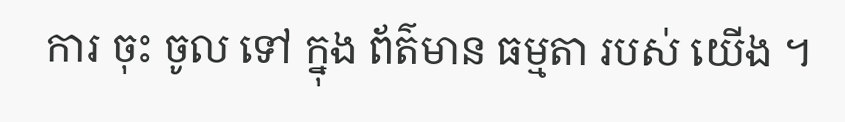ការ ចុះ ចូល ទៅ ក្នុង ព័ត៌មាន ធម្មតា របស់ យើង ។